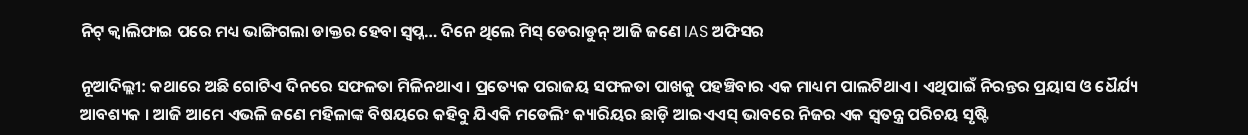ନିଟ୍ କ୍ୱାଲିଫାଇ ପରେ ମଧ୍ୟ ଭାଙ୍ଗିଗଲା ଡାକ୍ତର ହେବା ସ୍ୱପ୍ନ… ଦିନେ ଥିଲେ ମିସ୍ ଡେରାଡୁନ୍ ଆଜି ଜଣେ IAS ଅଫିସର

ନୂଆଦିଲ୍ଲୀ: କଥାରେ ଅଛି ଗୋଟିଏ ଦିନରେ ସଫଳତା ମିଳିନଥାଏ । ପ୍ରତ୍ୟେକ ପରାଜୟ ସଫଳତା ପାଖକୁ ପହଞ୍ଚିବାର ଏକ ମାଧ୍ୟମ ପାଲଟିଥାଏ । ଏଥିପାଇଁ ନିରନ୍ତର ପ୍ରୟାସ ଓ ଧୈର୍ଯ୍ୟ ଆବଶ୍ୟକ । ଆଜି ଆମେ ଏଭଳି ଜଣେ ମହିଳାଙ୍କ ବିଷୟରେ କହିବୁ ଯିଏକି ମଡେଲିଂ କ୍ୟାରିୟର ଛାଡ଼ି ଆଇଏଏସ୍ ଭାବରେ ନିଜର ଏକ ସ୍ୱତନ୍ତ୍ର ପରିଚୟ ସୃଷ୍ଟି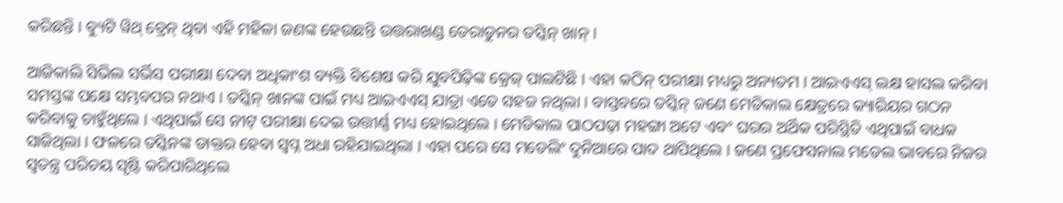କରିଛନ୍ତି । ବ୍ୟୁଟି ୱିଥ୍ ବ୍ରେନ୍ ଥିବା ଏହି ମହିଳା ଜଣଙ୍କ ହେଉଛନ୍ତି ଉତ୍ତରାଖଣ୍ଡ ଡେରାଡୁନର ତସ୍କିନ୍ ଖାନ୍ ।

ଆଜିକାଲି ସିଭିଲ ସର୍ଭିସ ପରୀକ୍ଷା ଦେବା ଅଧିକାଂଶ ବ୍ୟକ୍ତି ବିଶେଷ କରି ଯୁବପିଢ଼ିଙ୍କ କ୍ରେଜ୍ ପାଲଟିଛି । ଏହା କଠିନ୍ ପରୀକ୍ଷା ମଧ୍ୟରୁ ଅନ୍ୟତମ । ଆଇଏଏସ୍ ଲକ୍ଷ ହାସଲ କରିବା ସମସ୍ତଙ୍କ ପକ୍ଷେ ସମ୍ଭବପର ନଥାଏ । ତସ୍କିନ୍ ଖାନଙ୍କ ପାଇଁ ମଧ୍ୟ ଆଇଏଏସ୍ ଯାତ୍ରା ଏତେ ସହଜ ନଥିଲା । ବାସ୍ତବରେ ତସ୍କିନ୍ ଜଣେ ମେଡିକାଲ କ୍ଷେତ୍ରରେ କ୍ୟାରିୟର ଗଠନ କରିବାକୁ ଚାହୁଁଥିଲେ । ଏଥିପାଇଁ ସେ ନୀଟ୍ ପରୀକ୍ଷା ଦେଇ ଉତ୍ତୀର୍ଣ୍ଣ ମଧ୍ୟ ହୋଇଥିଲେ । ମେଡିକାଲ ପାଠପଢ଼ା ମହଙ୍ଗା ଅଟେ ଏବଂ ଘରର ଅର୍ଥିକ ପରିସ୍ଥିତି ଏଥିପାଇଁ ବାଧକ ସାଜିଥିଲା । ଫଳରେ ତସ୍କିନଙ୍କ ଡାକ୍ତର ହେବା ସ୍ୱପ୍ନ ଅଧା ରହିଯାଇଥିଲା । ଏହା ପରେ ସେ ମଡେଲିଂ ଦୁନିଆରେ ପାଦ ଥାପିଥିଲେ । ଜଣେ ପ୍ରଫେସନାଲ ମଡେଲ ଭାବରେ ନିଜର ସ୍ୱତନ୍ତ୍ର ପରିଚୟ ସୃଷ୍ଟି କରିପାରିଥିଲେ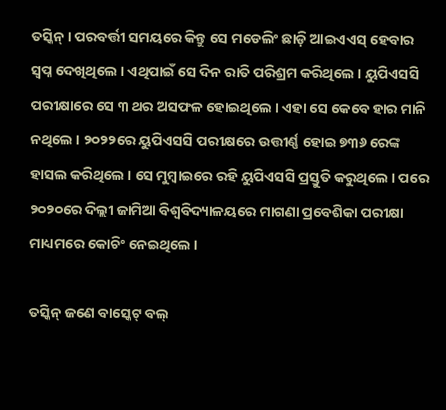ତସ୍କିନ୍ । ପରବର୍ତ୍ତୀ ସମୟରେ କିନ୍ତୁ ସେ ମଡେଲିଂ ଛାଡ଼ି ଆଇଏଏସ୍ ହେବାର ସ୍ୱପ୍ନ ଦେଖିଥିଲେ । ଏଥିପାଇଁ ସେ ଦିନ ରାତି ପରିଶ୍ରମ କରିଥିଲେ । ୟୁପିଏସସି ପରୀକ୍ଷାରେ ସେ ୩ ଥର ଅସଫଳ ହୋଇଥିଲେ । ଏହା ସେ କେବେ ହାର ମାନି ନଥିଲେ । ୨୦୨୨ରେ ୟୁପିଏସସି ପରୀକ୍ଷରେ ଉତ୍ତୀର୍ଣ୍ଣ ହୋଇ ୭୩୬ ରେଙ୍କ ହାସଲ କରିଥିଲେ । ସେ ମୁମ୍ବାଇରେ ରହି ୟୁପିଏସସି ପ୍ରସ୍ତୁତି କରୁଥିଲେ । ପରେ ୨୦୨୦ରେ ଦିଲ୍ଲୀ ଜାମିଆ ବିଶ୍ୱବିଦ୍ୟାଳୟରେ ମାଗଣା ପ୍ରବେଶିକା ପରୀକ୍ଷା ମାଧ୍ୟମରେ କୋଚିଂ ନେଇଥିଲେ ।

ତସ୍କିନ୍ ଜଣେ ବାସ୍କେଟ୍ ବଲ୍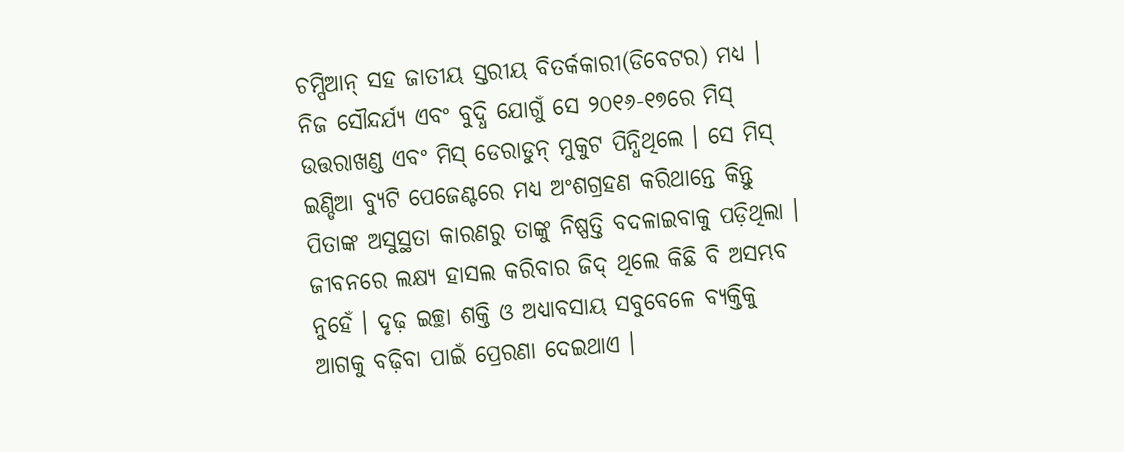ଚମ୍ପିଆନ୍ ସହ ଜାତୀୟ ସ୍ତରୀୟ ବିତର୍କକାରୀ(ଡିବେଟର) ମଧ୍ୟ । ନିଜ ସୌନ୍ଦର୍ଯ୍ୟ ଏବଂ ବୁଦ୍ଧି ଯୋଗୁଁ ସେ ୨୦୧୬-୧୭ରେ ମିସ୍ ଉତ୍ତରାଖଣ୍ଡ ଏବଂ ମିସ୍ ଡେରାଡୁନ୍ ମୁକୁଟ ପିନ୍ଧିଥିଲେ । ସେ ମିସ୍ ଇଣ୍ଡିଆ ବ୍ୟୁଟି ପେଜେଣ୍ଟରେ ମଧ୍ୟ ଅଂଶଗ୍ରହଣ କରିଥାନ୍ତେ କିନ୍ତୁ ପିତାଙ୍କ ଅସୁସ୍ଥତା କାରଣରୁ ତାଙ୍କୁ ନିଷ୍ପତ୍ତି ବଦଳାଇବାକୁ ପଡ଼ିଥିଲା । ଜୀବନରେ ଲକ୍ଷ୍ୟ ହାସଲ କରିବାର ଜିଦ୍ ଥିଲେ କିଛି ବି ଅସମ୍ଭବ ନୁହେଁ । ଦୃଢ଼ ଇଚ୍ଛା ଶକ୍ତି ଓ ଅଧ୍ୟାବସାୟ ସବୁବେଳେ ବ୍ୟକ୍ତିକୁ ଆଗକୁ ବଢ଼ିବା ପାଇଁ ପ୍ରେରଣା ଦେଇଥାଏ ।